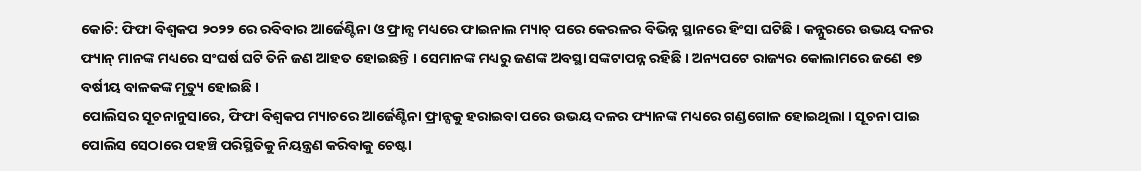କୋଚି: ଫିଫା ବିଶ୍ୱକପ ୨୦୨୨ ରେ ରବିବାର ଆର୍ଜେଣ୍ଟିନା ଓ ଫ୍ରାନ୍ସ ମଧ୍ୟରେ ଫାଇନାଲ ମ୍ୟାଚ୍ ପରେ କେରଳର ବିଭିନ୍ନ ସ୍ଥାନରେ ହିଂସା ଘଟିଛି । କନ୍ନୁରରେ ଉଭୟ ଦଳର ଫ୍ୟାନ୍ ମାନଙ୍କ ମଧ୍ୟରେ ସଂଘର୍ଷ ଘଟି ତିନି ଜଣ ଆହତ ହୋଇଛନ୍ତି । ସେମାନଙ୍କ ମଧ୍ୟରୁ ଜଣଙ୍କ ଅବସ୍ଥା ସଙ୍କଟାପନ୍ନ ରହିଛି । ଅନ୍ୟପଟେ ରାଜ୍ୟର କୋଲାମରେ ଜଣେ ୧୭ ବର୍ଷୀୟ ବାଳକଙ୍କ ମୃତ୍ୟୁ ହୋଇଛି ।
ପୋଲିସର ସୂଚନାନୁସାରେ, ଫିଫା ବିଶ୍ୱକପ ମ୍ୟାଚରେ ଆର୍ଜେଣ୍ଟିନା ଫ୍ରାନ୍ସକୁ ହରାଇବା ପରେ ଉଭୟ ଦଳର ଫ୍ୟାନଙ୍କ ମଧ୍ୟରେ ଗଣ୍ଡଗୋଳ ହୋଇଥିଲା । ସୂଚନା ପାଇ ପୋଲିସ ସେଠାରେ ପହଞ୍ଚି ପରିସ୍ଥିତିକୁ ନିୟନ୍ତ୍ରଣ କରିବାକୁ ଚେଷ୍ଟା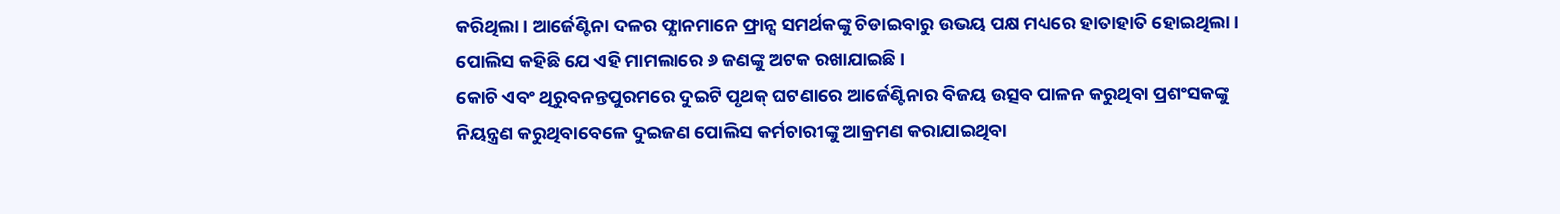କରିଥିଲା । ଆର୍ଜେଣ୍ଟିନା ଦଳର ଫ୍ଯାନମାନେ ଫ୍ରାନ୍ସ ସମର୍ଥକଙ୍କୁ ଚିଡାଇବାରୁ ଉଭୟ ପକ୍ଷ ମଧ୍ୟରେ ହାତାହାତି ହୋଇଥିଲା । ପୋଲିସ କହିଛି ଯେ ଏହି ମାମଲାରେ ୬ ଜଣଙ୍କୁ ଅଟକ ରଖାଯାଇଛି ।
କୋଚି ଏବଂ ଥିରୁବନନ୍ତପୁରମରେ ଦୁଇଟି ପୃଥକ୍ ଘଟଣାରେ ଆର୍ଜେଣ୍ଟିନାର ବିଜୟ ଉତ୍ସବ ପାଳନ କରୁଥିବା ପ୍ରଶଂସକଙ୍କୁ ନିୟନ୍ତ୍ରଣ କରୁଥିବାବେଳେ ଦୁଇଜଣ ପୋଲିସ କର୍ମଚାରୀଙ୍କୁ ଆକ୍ରମଣ କରାଯାଇଥିବା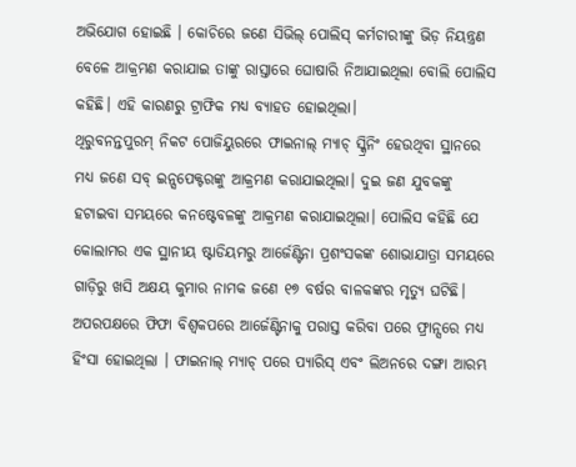ଅଭିଯୋଗ ହୋଇଛି । କୋଚିରେ ଜଣେ ସିଭିଲ୍ ପୋଲିସ୍ କର୍ମଚାରୀଙ୍କୁ ଭିଡ଼ ନିୟନ୍ତ୍ରଣ ବେଳେ ଆକ୍ରମଣ କରାଯାଇ ତାଙ୍କୁ ରାସ୍ତାରେ ଘୋଷାରି ନିଆଯାଇଥିଲା ବୋଲି ପୋଲିସ କହିଛି। ଏହି କାରଣରୁ ଟ୍ରାଫିକ ମଧ୍ୟ ବ୍ୟାହତ ହୋଇଥିଲା।
ଥିରୁବନନ୍ତପୁରମ୍ ନିକଟ ପୋଜିୟୁରରେ ଫାଇନାଲ୍ ମ୍ୟାଚ୍ ସ୍କ୍ରିନିଂ ହେଉଥିବା ସ୍ଥାନରେ ମଧ୍ୟ ଜଣେ ସବ୍ ଇନ୍ସପେକ୍ଟରଙ୍କୁ ଆକ୍ରମଣ କରାଯାଇଥିଲା। ଦୁଇ ଜଣ ଯୁବକଙ୍କୁ ହଟାଇବା ସମୟରେ କନଷ୍ଟେବଳଙ୍କୁ ଆକ୍ରମଣ କରାଯାଇଥିଲା। ପୋଲିସ କହିଛି ଯେ କୋଲାମର ଏକ ସ୍ଥାନୀୟ ଷ୍ଟାଡିୟମରୁ ଆର୍ଜେଣ୍ଟିନା ପ୍ରଶଂସକଙ୍କ ଶୋଭାଯାତ୍ରା ସମୟରେ ଗାଡ଼ିରୁ ଖସି ଅକ୍ଷୟ କୁମାର ନାମକ ଜଣେ ୧୭ ବର୍ଷର ବାଳକଙ୍କର ମୃତ୍ୟୁ ଘଟିଛି।
ଅପରପକ୍ଷରେ ଫିଫା ବିଶ୍ୱକପରେ ଆର୍ଜେଣ୍ଟିନାକୁ ପରାସ୍ତ କରିବା ପରେ ଫ୍ରାନ୍ସରେ ମଧ୍ୟ ହିଂସା ହୋଇଥିଲା । ଫାଇନାଲ୍ ମ୍ୟାଚ୍ ପରେ ପ୍ୟାରିସ୍ ଏବଂ ଲିଅନରେ ଦଙ୍ଗା ଆରମ୍ଭ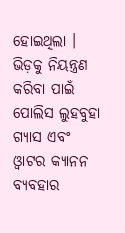ହୋଇଥିଲା । ଭିଡ଼କୁ ନିୟନ୍ତ୍ରଣ କରିବା ପାଇଁ ପୋଲିସ ଲୁହବୁହା ଗ୍ୟାସ ଏବଂ ଓ୍ବାଟର କ୍ୟାନନ ବ୍ୟବହାର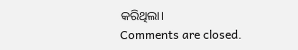କରିଥିଲା।
Comments are closed.